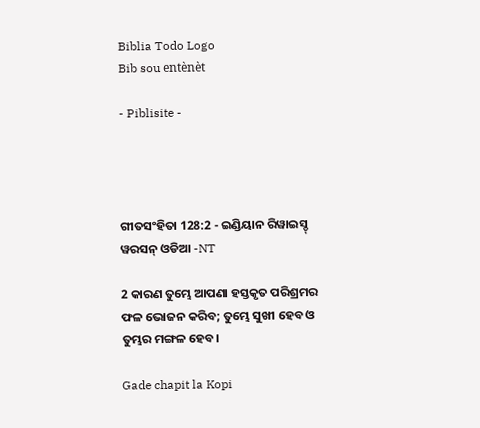Biblia Todo Logo
Bib sou entènèt

- Piblisite -




ଗୀତସଂହିତା 128:2 - ଇଣ୍ଡିୟାନ ରିୱାଇସ୍ଡ୍ ୱରସନ୍ ଓଡିଆ -NT

2 କାରଣ ତୁମ୍ଭେ ଆପଣା ହସ୍ତକୃତ ପରିଶ୍ରମର ଫଳ ଭୋଜନ କରିବ; ତୁମ୍ଭେ ସୁଖୀ ହେବ ଓ ତୁମ୍ଭର ମଙ୍ଗଳ ହେବ।

Gade chapit la Kopi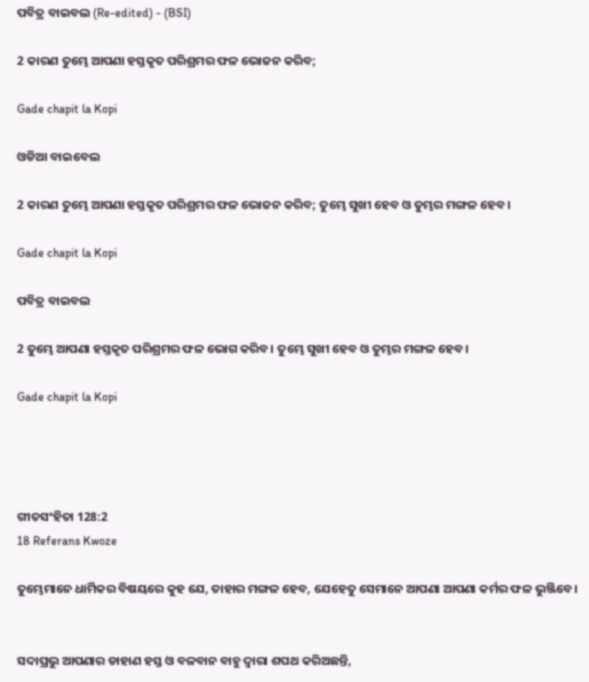ପବିତ୍ର ବାଇବଲ (Re-edited) - (BSI)

2 କାରଣ ତୁମ୍ଭେ ଆପଣା ହସ୍ତକୃତ ପରିଶ୍ରମର ଫଳ ଭୋଜନ କରିବ;

Gade chapit la Kopi

ଓଡିଆ ବାଇବେଲ

2 କାରଣ ତୁମ୍ଭେ ଆପଣା ହସ୍ତକୃତ ପରିଶ୍ରମର ଫଳ ଭୋଜନ କରିବ; ତୁମ୍ଭେ ସୁଖୀ ହେବ ଓ ତୁମ୍ଭର ମଙ୍ଗଳ ହେବ।

Gade chapit la Kopi

ପବିତ୍ର ବାଇବଲ

2 ତୁମ୍ଭେ ଆପଣା ହସ୍ତକୃତ ପରିଶ୍ରମର ଫଳ ଭୋଗ କରିବ। ତୁମ୍ଭେ ସୁଖୀ ହେବ ଓ ତୁମ୍ଭର ମଙ୍ଗଳ ହେବ।

Gade chapit la Kopi




ଗୀତସଂହିତା 128:2
18 Referans Kwoze

ତୁମ୍ଭେମାନେ ଧାର୍ମିକର ବିଷୟରେ କୁହ ଯେ, ତାହାର ମଙ୍ଗଳ ହେବ, ଯେହେତୁ ସେମାନେ ଆପଣା ଆପଣା କର୍ମର ଫଳ ଭୁଞ୍ଜିବେ।


ସଦାପ୍ରଭୁ ଆପଣାର ଡାହାଣ ହସ୍ତ ଓ ବଳବାନ ବାହୁ ଦ୍ୱାରା ଶପଥ କରିଅଛନ୍ତି,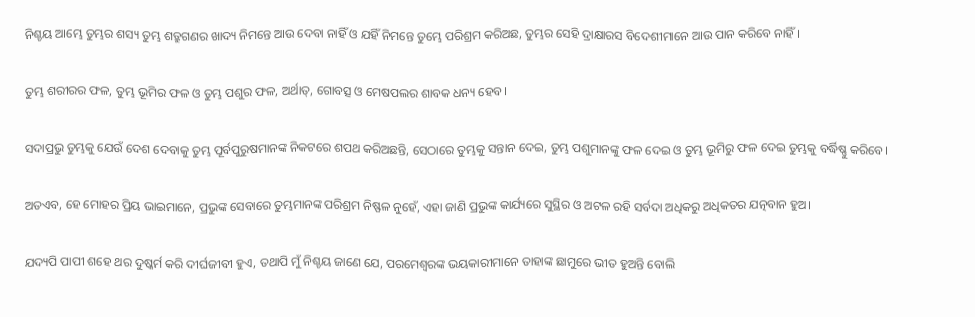ନିଶ୍ଚୟ ଆମ୍ଭେ ତୁମ୍ଭର ଶସ୍ୟ ତୁମ୍ଭ ଶତ୍ରୁଗଣର ଖାଦ୍ୟ ନିମନ୍ତେ ଆଉ ଦେବା ନାହିଁ ଓ ଯହିଁ ନିମନ୍ତେ ତୁମ୍ଭେ ପରିଶ୍ରମ କରିଅଛ, ତୁମ୍ଭର ସେହି ଦ୍ରାକ୍ଷାରସ ବିଦେଶୀମାନେ ଆଉ ପାନ କରିବେ ନାହିଁ।


ତୁମ୍ଭ ଶରୀରର ଫଳ, ତୁମ୍ଭ ଭୂମିର ଫଳ ଓ ତୁମ୍ଭ ପଶୁର ଫଳ, ଅର୍ଥାତ୍‍, ଗୋବତ୍ସ ଓ ମେଷପଲର ଶାବକ ଧନ୍ୟ ହେବ।


ସଦାପ୍ରଭୁ ତୁମ୍ଭକୁ ଯେଉଁ ଦେଶ ଦେବାକୁ ତୁମ୍ଭ ପୂର୍ବପୁରୁଷମାନଙ୍କ ନିକଟରେ ଶପଥ କରିଅଛନ୍ତି, ସେଠାରେ ତୁମ୍ଭକୁ ସନ୍ତାନ ଦେଇ, ତୁମ୍ଭ ପଶୁମାନଙ୍କୁ ଫଳ ଦେଇ ଓ ତୁମ୍ଭ ଭୂମିରୁ ଫଳ ଦେଇ ତୁମ୍ଭକୁ ବର୍ଦ୍ଧିଷ୍ଣୁ କରିବେ।


ଅତଏବ, ହେ ମୋହର ପ୍ରିୟ ଭାଇମାନେ, ପ୍ରଭୁଙ୍କ ସେବାରେ ତୁମ୍ଭମାନଙ୍କ ପରିଶ୍ରମ ନିଷ୍ଫଳ ନୁହେଁ, ଏହା ଜାଣି ପ୍ରଭୁଙ୍କ କାର୍ଯ୍ୟରେ ସୁସ୍ଥିର ଓ ଅଟଳ ରହି ସର୍ବଦା ଅଧିକରୁ ଅଧିକତର ଯତ୍ନବାନ ହୁଅ।


ଯଦ୍ୟପି ପାପୀ ଶହେ ଥର ଦୁଷ୍କର୍ମ କରି ଦୀର୍ଘଜୀବୀ ହୁଏ, ତଥାପି ମୁଁ ନିଶ୍ଚୟ ଜାଣେ ଯେ, ପରମେଶ୍ୱରଙ୍କ ଭୟକାରୀମାନେ ତାହାଙ୍କ ଛାମୁରେ ଭୀତ ହୁଅନ୍ତି ବୋଲି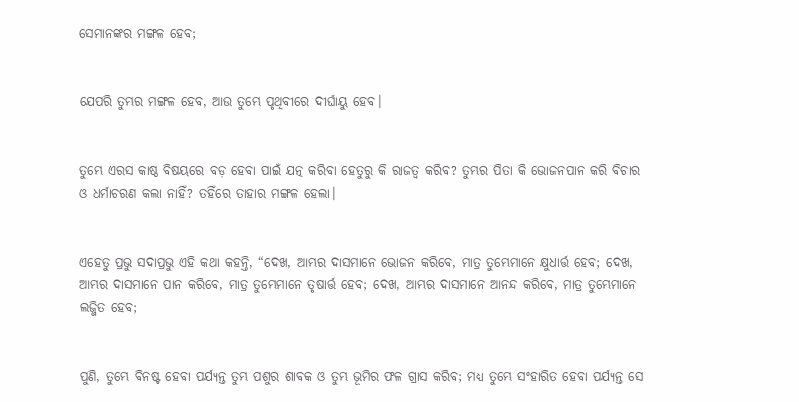ସେମାନଙ୍କର ମଙ୍ଗଳ ହେବ;


ଯେପରି ତୁମ୍ଭର ମଙ୍ଗଳ ହେବ, ଆଉ ତୁମ୍ଭେ ପୃଥିବୀରେ ଦୀର୍ଘାୟୁ ହେବ।


ତୁମ୍ଭେ ଏରସ କାଷ୍ଠ ବିଷୟରେ ବଡ଼ ହେବା ପାଇଁ ଯତ୍ନ କରିବା ହେତୁରୁ କି ରାଜତ୍ୱ କରିବ? ତୁମ୍ଭର ପିତା କି ଭୋଜନପାନ କରି ବିଚାର ଓ ଧର୍ମାଚରଣ କଲା ନାହିଁ? ତହିଁରେ ତାହାର ମଙ୍ଗଳ ହେଲା।


ଏହେତୁ ପ୍ରଭୁ ସଦାପ୍ରଭୁ ଏହି କଥା କହନ୍ତି, “ଦେଖ, ଆମ୍ଭର ଦାସମାନେ ଭୋଜନ କରିବେ, ମାତ୍ର ତୁମ୍ଭେମାନେ କ୍ଷୁଧାର୍ତ୍ତ ହେବ; ଦେଖ, ଆମ୍ଭର ଦାସମାନେ ପାନ କରିବେ, ମାତ୍ର ତୁମ୍ଭେମାନେ ତୃଷାର୍ତ୍ତ ହେବ; ଦେଖ, ଆମ୍ଭର ଦାସମାନେ ଆନନ୍ଦ କରିବେ, ମାତ୍ର ତୁମ୍ଭେମାନେ ଲଜ୍ଜିତ ହେବ;


ପୁଣି, ତୁମ୍ଭେ ବିନଷ୍ଟ ହେବା ପର୍ଯ୍ୟନ୍ତ ତୁମ୍ଭ ପଶୁର ଶାବକ ଓ ତୁମ୍ଭ ଭୂମିର ଫଳ ଗ୍ରାସ କରିବ; ମଧ୍ୟ ତୁମ୍ଭେ ସଂହାରିତ ହେବା ପର୍ଯ୍ୟନ୍ତ ସେ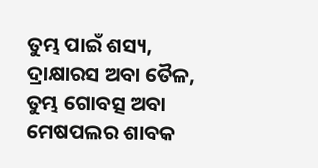ତୁମ୍ଭ ପାଇଁ ଶସ୍ୟ, ଦ୍ରାକ୍ଷାରସ ଅବା ତୈଳ, ତୁମ୍ଭ ଗୋବତ୍ସ ଅବା ମେଷପଲର ଶାବକ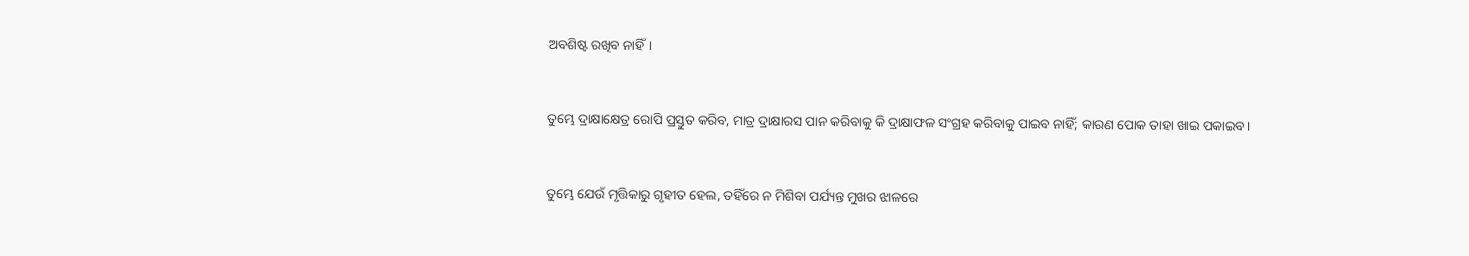ଅବଶିଷ୍ଟ ରଖିବ ନାହିଁ।


ତୁମ୍ଭେ ଦ୍ରାକ୍ଷାକ୍ଷେତ୍ର ରୋପି ପ୍ରସ୍ତୁତ କରିବ, ମାତ୍ର ଦ୍ରାକ୍ଷାରସ ପାନ କରିବାକୁ କି ଦ୍ରାକ୍ଷାଫଳ ସଂଗ୍ରହ କରିବାକୁ ପାଇବ ନାହିଁ; କାରଣ ପୋକ ତାହା ଖାଇ ପକାଇବ।


ତୁମ୍ଭେ ଯେଉଁ ମୃତ୍ତିକାରୁ ଗୃହୀତ ହେଲ, ତହିଁରେ ନ ମିଶିବା ପର୍ଯ୍ୟନ୍ତ ମୁଖର ଝାଳରେ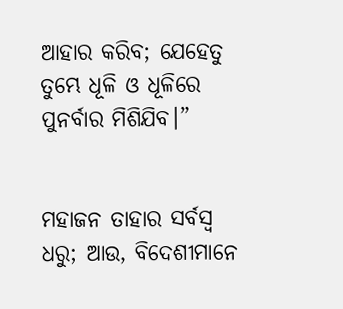ଆହାର କରିବ; ଯେହେତୁ ତୁମ୍ଭେ ଧୂଳି ଓ ଧୂଳିରେ ପୁନର୍ବାର ମିଶିଯିବ।”


ମହାଜନ ତାହାର ସର୍ବସ୍ୱ ଧରୁ; ଆଉ, ବିଦେଶୀମାନେ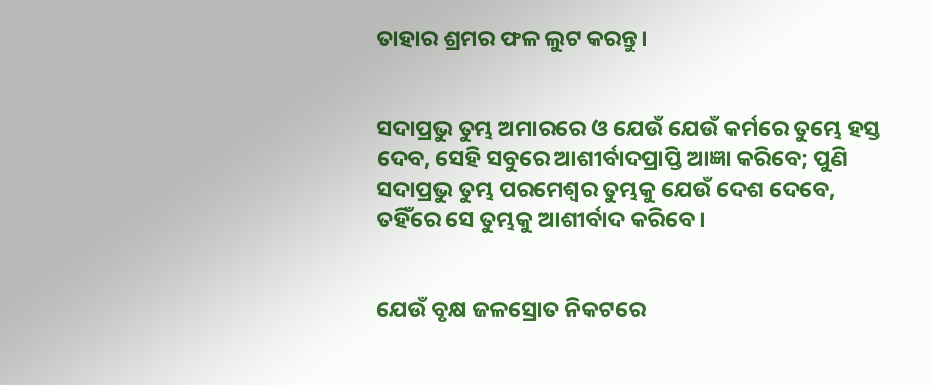ତାହାର ଶ୍ରମର ଫଳ ଲୁଟ କରନ୍ତୁ।


ସଦାପ୍ରଭୁ ତୁମ୍ଭ ଅମାରରେ ଓ ଯେଉଁ ଯେଉଁ କର୍ମରେ ତୁମ୍ଭେ ହସ୍ତ ଦେବ, ସେହି ସବୁରେ ଆଶୀର୍ବାଦପ୍ରାପ୍ତି ଆଜ୍ଞା କରିବେ; ପୁଣି ସଦାପ୍ରଭୁ ତୁମ୍ଭ ପରମେଶ୍ୱର ତୁମ୍ଭକୁ ଯେଉଁ ଦେଶ ଦେବେ, ତହିଁରେ ସେ ତୁମ୍ଭକୁ ଆଶୀର୍ବାଦ କରିବେ।


ଯେଉଁ ବୃକ୍ଷ ଜଳସ୍ରୋତ ନିକଟରେ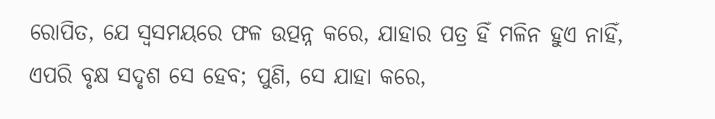ରୋପିତ, ଯେ ସ୍ୱସମୟରେ ଫଳ ଉତ୍ପନ୍ନ କରେ, ଯାହାର ପତ୍ର ହିଁ ମଳିନ ହୁଏ ନାହିଁ, ଏପରି ବୃକ୍ଷ ସଦୃଶ ସେ ହେବ; ପୁଣି, ସେ ଯାହା କରେ,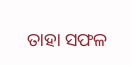ତାହା ସଫଳ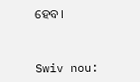ହେବ।


Swiv nou: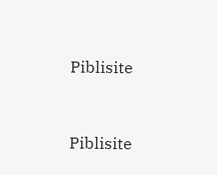Piblisite


Piblisite